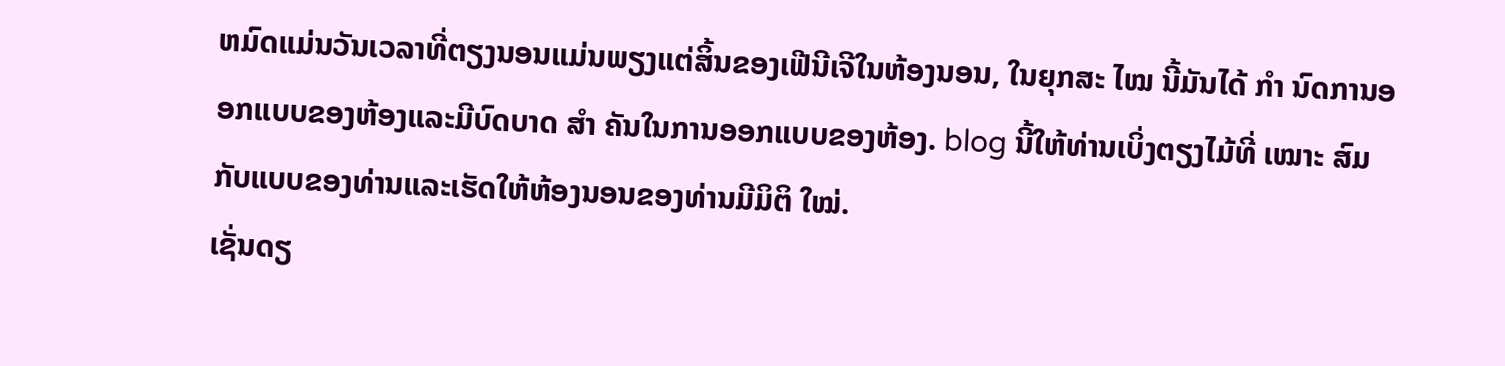ຫມົດແມ່ນວັນເວລາທີ່ຕຽງນອນແມ່ນພຽງແຕ່ສິ້ນຂອງເຟີນີເຈີໃນຫ້ອງນອນ, ໃນຍຸກສະ ໄໝ ນີ້ມັນໄດ້ ກຳ ນົດການອອກແບບຂອງຫ້ອງແລະມີບົດບາດ ສຳ ຄັນໃນການອອກແບບຂອງຫ້ອງ. blog ນີ້ໃຫ້ທ່ານເບິ່ງຕຽງໄມ້ທີ່ ເໝາະ ສົມກັບແບບຂອງທ່ານແລະເຮັດໃຫ້ຫ້ອງນອນຂອງທ່ານມີມິຕິ ໃໝ່.
ເຊັ່ນດຽ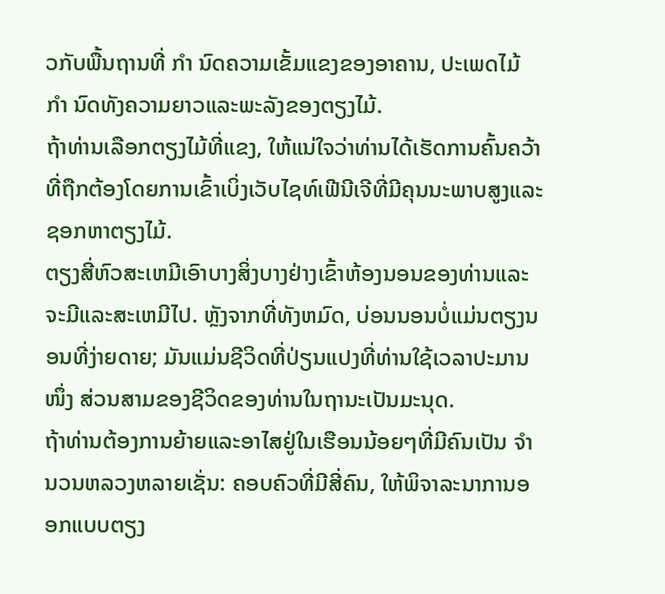ວກັບພື້ນຖານທີ່ ກຳ ນົດຄວາມເຂັ້ມແຂງຂອງອາຄານ, ປະເພດໄມ້ ກຳ ນົດທັງຄວາມຍາວແລະພະລັງຂອງຕຽງໄມ້.
ຖ້າທ່ານເລືອກຕຽງໄມ້ທີ່ແຂງ, ໃຫ້ແນ່ໃຈວ່າທ່ານໄດ້ເຮັດການຄົ້ນຄວ້າທີ່ຖືກຕ້ອງໂດຍການເຂົ້າເບິ່ງເວັບໄຊທ໌ເຟີນີເຈີທີ່ມີຄຸນນະພາບສູງແລະຊອກຫາຕຽງໄມ້.
ຕຽງສີ່ຫົວສະເຫມີເອົາບາງສິ່ງບາງຢ່າງເຂົ້າຫ້ອງນອນຂອງທ່ານແລະຈະມີແລະສະເຫມີໄປ. ຫຼັງຈາກທີ່ທັງຫມົດ, ບ່ອນນອນບໍ່ແມ່ນຕຽງນອນທີ່ງ່າຍດາຍ; ມັນແມ່ນຊີວິດທີ່ປ່ຽນແປງທີ່ທ່ານໃຊ້ເວລາປະມານ ໜຶ່ງ ສ່ວນສາມຂອງຊີວິດຂອງທ່ານໃນຖານະເປັນມະນຸດ.
ຖ້າທ່ານຕ້ອງການຍ້າຍແລະອາໄສຢູ່ໃນເຮືອນນ້ອຍໆທີ່ມີຄົນເປັນ ຈຳ ນວນຫລວງຫລາຍເຊັ່ນ: ຄອບຄົວທີ່ມີສີ່ຄົນ, ໃຫ້ພິຈາລະນາການອອກແບບຕຽງ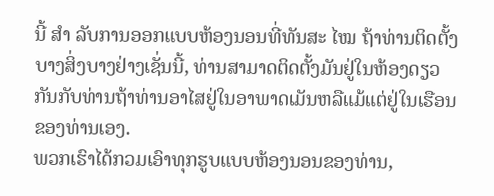ນີ້ ສຳ ລັບການອອກແບບຫ້ອງນອນທີ່ທັນສະ ໄໝ ຖ້າທ່ານຕິດຕັ້ງບາງສິ່ງບາງຢ່າງເຊັ່ນນີ້, ທ່ານສາມາດຕິດຕັ້ງມັນຢູ່ໃນຫ້ອງດຽວກັນກັບທ່ານຖ້າທ່ານອາໄສຢູ່ໃນອາພາດເມັນຫລືແມ້ແຕ່ຢູ່ໃນເຮືອນຂອງທ່ານເອງ.
ພວກເຮົາໄດ້ກວມເອົາທຸກຮູບແບບຫ້ອງນອນຂອງທ່ານ,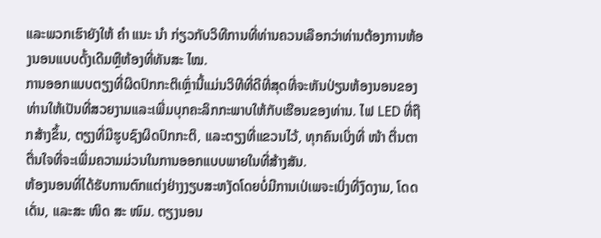ແລະພວກເຮົາຍັງໃຫ້ ຄຳ ແນະ ນຳ ກ່ຽວກັບວິທີການທີ່ທ່ານຄວນເລືອກວ່າທ່ານຕ້ອງການຫ້ອງນອນແບບດັ້ງເດີມຫຼືຫ້ອງທີ່ທັນສະ ໄໝ.
ການອອກແບບຕຽງທີ່ຜິດປົກກະຕິເຫຼົ່ານີ້ແມ່ນວິທີທີ່ດີທີ່ສຸດທີ່ຈະຫັນປ່ຽນຫ້ອງນອນຂອງທ່ານໃຫ້ເປັນທີ່ສວຍງາມແລະເພີ່ມບຸກຄະລິກກະພາບໃຫ້ກັບເຮືອນຂອງທ່ານ. ໄຟ LED ທີ່ຖືກສ້າງຂຶ້ນ, ຕຽງທີ່ມີຮູບຊົງຜິດປົກກະຕິ, ແລະຕຽງທີ່ແຂວນໄວ້, ທຸກຄົນເບິ່ງທີ່ ໜ້າ ຕື່ນຕາຕື່ນໃຈທີ່ຈະເພີ່ມຄວາມມ່ວນໃນການອອກແບບພາຍໃນທີ່ສ້າງສັນ.
ຫ້ອງນອນທີ່ໄດ້ຮັບການຕົກແຕ່ງຢ່າງງຽບສະຫງັດໂດຍບໍ່ມີການເປ່ເພຈະເບິ່ງທີ່ງົດງາມ, ໂດດເດັ່ນ, ແລະສະ ໜິດ ສະ ໜົມ. ຕຽງນອນ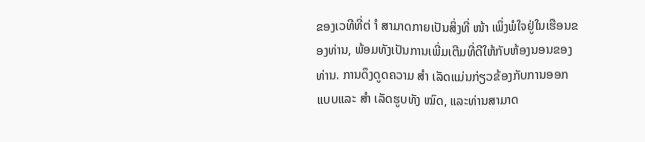ຂອງເວທີທີ່ຕ່ ຳ ສາມາດກາຍເປັນສິ່ງທີ່ ໜ້າ ເພິ່ງພໍໃຈຢູ່ໃນເຮືອນຂອງທ່ານ, ພ້ອມທັງເປັນການເພີ່ມເຕີມທີ່ດີໃຫ້ກັບຫ້ອງນອນຂອງທ່ານ. ການດຶງດູດຄວາມ ສຳ ເລັດແມ່ນກ່ຽວຂ້ອງກັບການອອກແບບແລະ ສຳ ເລັດຮູບທັງ ໝົດ, ແລະທ່ານສາມາດ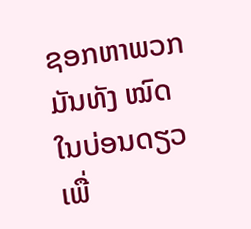ຊອກຫາພວກມັນທັງ ໝົດ ໃນບ່ອນດຽວເພື່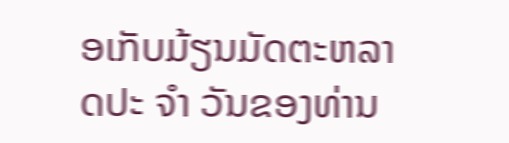ອເກັບມ້ຽນມັດຕະຫລາດປະ ຈຳ ວັນຂອງທ່ານ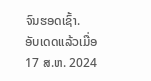ຈົນຮອດເຊົ້າ.
ອັບເດດແລ້ວເມື່ອ
17 ສ.ຫ. 2024